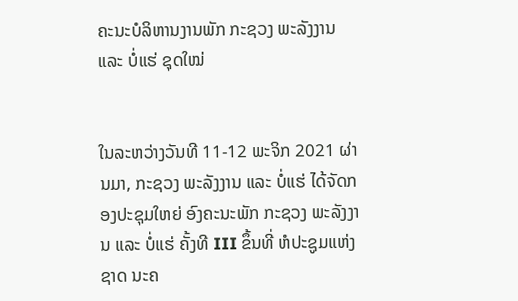ຄະນະບໍລິຫານງານພັກ ກະຊວງ ພະລັງງານ ແລະ ບໍ່ແຮ່ ຊຸດໃໝ່


ໃນລະຫວ່າງວັນທີ 11-12 ພະຈິກ 2021 ຜ່ານມາ, ກະຊວງ ພະລັງງານ ແລະ ບໍ່ແຮ່ ໄດ້ຈັດກອງປະຊຸມໃຫຍ່ ອົງຄະນະພັກ ກະຊວງ ພະລັງງານ ແລະ ບໍ່ແຮ່ ຄັ້ງທີ III ຂຶ້ນທີ່ ຫໍປະຊູມແຫ່ງຊາດ ນະຄ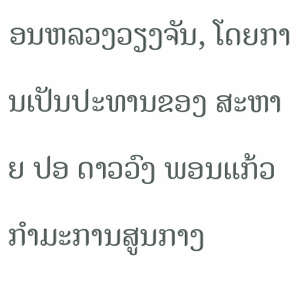ອນຫລວງວຽງຈັນ, ໂດຍການເປັນປະທານຂອງ ສະຫາຍ ປອ ດາວວົງ ພອນແກ້ວ ກໍາມະການສູນກາງ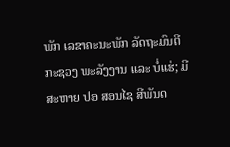ພັກ ເລຂາຄະນະພັກ ລັດຖະມົນຕີ ກະຊວງ ພະລັງງານ ແລະ ບໍ່ແຮ່; ມີ ສະຫາຍ ປອ ສອນໄຊ ສີພັນດ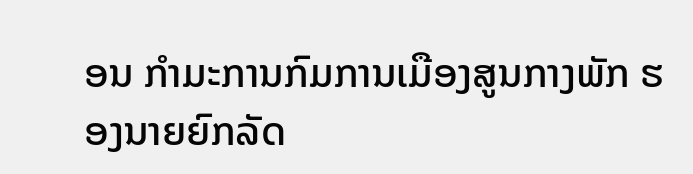ອນ ກຳມະການກົມການເມືອງສູນກາງພັກ ຮອງນາຍຍົກລັດ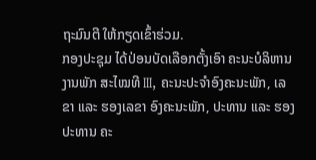ຖະມົນຕີ ໃຫ້ກຽດເຂົ້າຮ່ວມ.
ກອງປະຊຸມ ໄດ້ປ່ອນບັດເລືອກຕັ້ງເອົາ ຄະນະບໍລິຫານງານພັກ ສະໄໝທີ III, ຄະນະປະຈໍາອົງຄະນະພັກ, ເລຂາ ແລະ ຮອງເລຂາ ອົງຄະນະພັກ, ປະທານ ແລະ ຮອງປະທານ ຄະ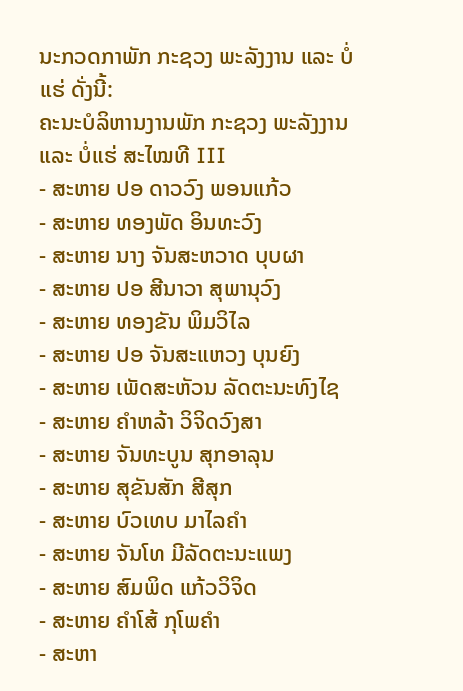ນະກວດກາພັກ ກະຊວງ ພະລັງງານ ແລະ ບໍ່ແຮ່ ດັ່ງນີ້:
ຄະນະບໍລິຫານງານພັກ ກະຊວງ ພະລັງງານ ແລະ ບໍ່ແຮ່ ສະໄໝທີ III
- ສະຫາຍ ປອ ດາວວົງ ພອນແກ້ວ
- ສະຫາຍ ທອງພັດ ອິນທະວົງ
- ສະຫາຍ ນາງ ຈັນສະຫວາດ ບຸບຜາ
- ສະຫາຍ ປອ ສີນາວາ ສຸພານຸວົງ
- ສະຫາຍ ທອງຂັນ ພິມວິໄລ
- ສະຫາຍ ປອ ຈັນສະແຫວງ ບຸນຍົງ
- ສະຫາຍ ເພັດສະຫັວນ ລັດຕະນະທົງໄຊ
- ສະຫາຍ ຄຳຫລ້າ ວິຈິດວົງສາ
- ສະຫາຍ ຈັນທະບູນ ສຸກອາລຸນ
- ສະຫາຍ ສຸຂັນສັກ ສີສຸກ
- ສະຫາຍ ບົວເທບ ມາໄລຄຳ
- ສະຫາຍ ຈັນໂທ ມີລັດຕະນະແພງ
- ສະຫາຍ ສົມພິດ ແກ້ວວິຈິດ
- ສະຫາຍ ຄຳໂສ້ ກຸໂພຄຳ
- ສະຫາ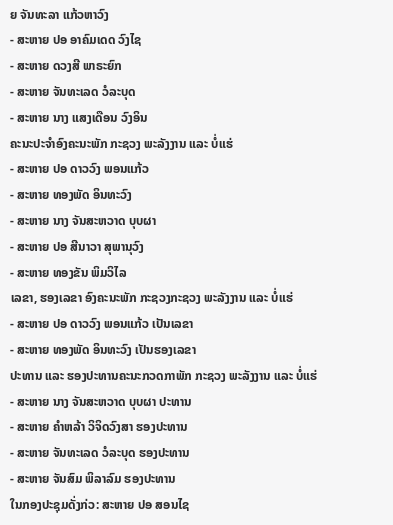ຍ ຈັນທະລາ ແກ້ວຫາວົງ
- ສະຫາຍ ປອ ອາຄົມເດດ ວົງໄຊ
- ສະຫາຍ ດວງສີ ພາຣະຍົກ
- ສະຫາຍ ຈັນທະເລດ ວໍລະບຸດ
- ສະຫາຍ ນາງ ແສງເດືອນ ວົງອິນ
ຄະນະປະຈໍາອົງຄະນະພັກ ກະຊວງ ພະລັງງານ ແລະ ບໍ່ແຮ່
- ສະຫາຍ ປອ ດາວວົງ ພອນແກ້ວ
- ສະຫາຍ ທອງພັດ ອິນທະວົງ
- ສະຫາຍ ນາງ ຈັນສະຫວາດ ບຸບຜາ
- ສະຫາຍ ປອ ສີນາວາ ສຸພານຸວົງ
- ສະຫາຍ ທອງຂັນ ພິມວິໄລ
ເລຂາ, ຮອງເລຂາ ອົງຄະນະພັກ ກະຊວງກະຊວງ ພະລັງງານ ແລະ ບໍ່ແຮ່
- ສະຫາຍ ປອ ດາວວົງ ພອນແກ້ວ ເປັນເລຂາ
- ສະຫາຍ ທອງພັດ ອິນທະວົງ ເປັນຮອງເລຂາ
ປະທານ ແລະ ຮອງປະທານຄະນະກວດກາພັກ ກະຊວງ ພະລັງງານ ແລະ ບໍ່ແຮ່
- ສະຫາຍ ນາງ ຈັນສະຫວາດ ບຸບຜາ ປະທານ
- ສະຫາຍ ຄຳຫລ້າ ວິຈິດວົງສາ ຮອງປະທານ
- ສະຫາຍ ຈັນທະເລດ ວໍລະບຸດ ຮອງປະທານ
- ສະຫາຍ ຈັນສົມ ພິລາລົມ ຮອງປະທານ
ໃນກອງປະຊຸມດັ່ງກ່ວ: ສະຫາຍ ປອ ສອນໄຊ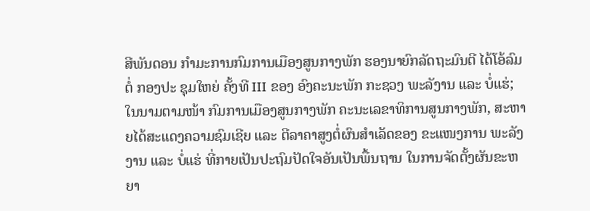ສີພັນດອນ ກໍາມະການກົມການເມືອງສູນກາງພັກ ຮອງນາຍົກລັດຖະມົນຕີ ໄດ້ໂອ້ລົມຕໍ່ ກອງປະ ຊຸມໃຫຍ່ ຄັ້ງທີ III ຂອງ ອົງຄະນະພັກ ກະຊວງ ພະລັງານ ແລະ ບໍ່ແຮ່; ໃນນາມຕາມໜ້າ ກົມການເມືອງສູນກາງພັກ ຄະນະເລຂາທິການສູນກາງພັກ, ສະຫາຍໄດ້ສະແດງຄວາມຊົມເຊີຍ ແລະ ຕີລາຄາສູງຕໍ່ຜົນສໍາເລັດຂອງ ຂະແໜງການ ພະລັງງານ ແລະ ບໍ່ແຮ່ ທີ່ກາຍເປັນປະຖົມປັດໃຈອັນເປັນພື້ນຖານ ໃນການຈັດຕັ້ງຜັນຂະຫຍາ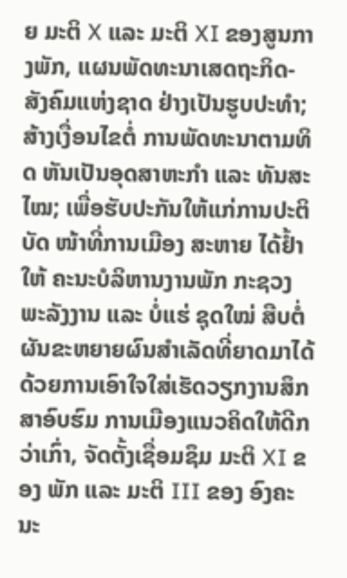ຍ ມະຕິ X ແລະ ມະຕິ XI ຂອງສູນກາງພັກ, ແຜນພັດທະນາເສດຖະກິດ-ສັງຄົມແຫ່ງຊາດ ຢ່າງເປັນຮູບປະທໍາ; ສ້າງເງື່ອນໄຂຕໍ່ ການພັດທະນາຕາມທິດ ຫັນເປັນອຸດສາຫະກໍາ ແລະ ທັນສະໄໝ; ເພື່ອຮັບປະກັນໃຫ້ແກ່ການປະຕິບັດ ໜ້າທີ່ການເມືອງ ສະຫາຍ ໄດ້ຢໍ້າໃຫ້ ຄະນະບໍລິຫານງານພັກ ກະຊວງ ພະລັງງານ ແລະ ບໍ່ແຮ່ ຊຸດໃໝ່ ສືບຕໍ່ຜັນຂະຫຍາຍຜົນສໍາເລັດທີ່ຍາດມາໄດ້ ດ້ວຍການເອົາໃຈໃສ່ເຮັດວຽກງານສຶກສາອົບຮົມ ການເມືອງແນວຄິດໃຫ້ດີກວ່າເກົ່າ, ຈັດຕັ້ງເຊື່ອມຊຶມ ມະຕິ XI ຂອງ ພັກ ແລະ ມະຕິ III ຂອງ ອົງຄະນະ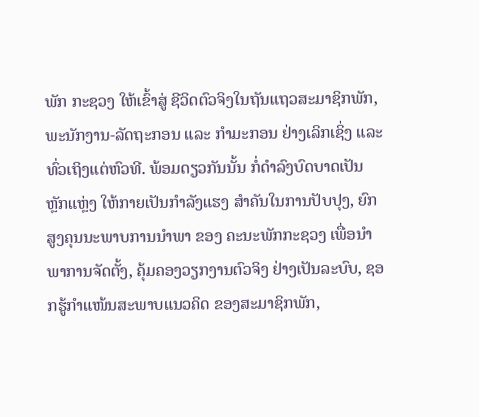ພັກ ກະຊວງ ໃຫ້ເຂົ້າສູ່ ຊີວິດຕົວຈິງໃນຖັນແຖວສະມາຊິກພັກ, ພະນັກງານ-ລັດຖະກອນ ແລະ ກໍາມະກອນ ຢ່າງເລິກເຊິ່ງ ແລະ ທົ່ວເຖິງແຕ່ຫົວທີ. ພ້ອມດຽວກັນນັ້ນ ກໍ່ດໍາລົງບົດບາດເປັນຫຼັກແຫຼ່ງ ໃຫ້ກາຍເປັນກໍາລັງແຮງ ສໍາຄັນໃນການປັບປຸງ, ຍົກສູງຄຸນນະພາບການນໍາພາ ຂອງ ຄະນະພັກກະຊວງ ເພື່ອນຳພາການຈັດຕັ້ງ, ຄຸ້ມຄອງວຽກງານຕົວຈິງ ຢ່າງເປັນລະບົບ, ຊອກຮູ້ກໍາແໜ້ນສະພາບແນວຄິດ ຂອງສະມາຊິກພັກ,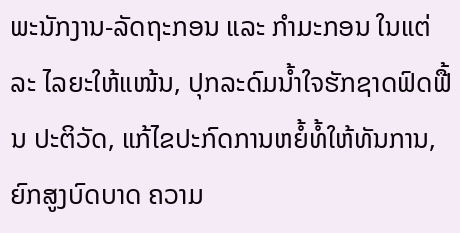ພະນັກງານ-ລັດຖະກອນ ແລະ ກຳມະກອນ ໃນແຕ່ລະ ໄລຍະໃຫ້ແໜ້ນ, ປຸກລະດົມນໍ້າໃຈຮັກຊາດຟົດຟື້ນ ປະຕິວັດ, ແກ້ໄຂປະກົດການຫຍໍ້ທໍ້ໃຫ້ທັນການ, ຍົກສູງບົດບາດ ຄວາມ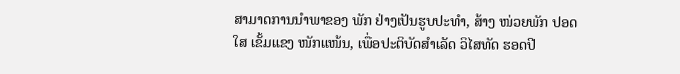ສາມາດການນໍາພາຂອງ ພັກ ຢ່າງເປັນຮູບປະທໍາ, ສ້າງ ໜ່ວຍພັກ ປອດໃສ ເຂັ້ມແຂງ ໜັກແໜ້ນ, ເພື່ອປະຕິບັດສໍາເລັດ ວິໄສທັດ ຮອດປີ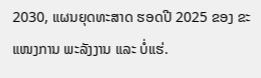2030, ແຜນຍຸດທະສາດ ຮອດປີ 2025 ຂອງ ຂະແໜງການ ພະລັງງານ ແລະ ບໍ່ແຮ່.